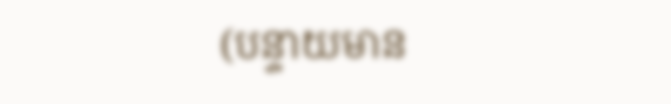(បន្ទាយមាន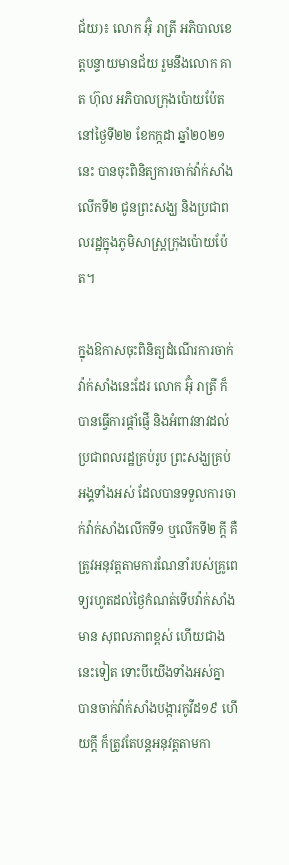ជ័យ)៖ លោក អ៊ុំ រាត្រី អភិបាលខេត្តបន្ទាយមានជ័យ រួមនឹងលោក គាត ហ៊ុល អភិបាលក្រុងប៉ោយប៉ែត នៅថ្ងៃទី២២ ខែកក្កដា ឆ្នាំ២០២១នេះ បានចុះពិនិត្យការចាក់វ៉ាក់សាំងលើកទី២ ជូនព្រះសង្ឃ និងប្រជាពលរដ្ឋក្នុងភូមិសាស្ត្រក្រុងប៉ោយប៉ែត។

ក្នុងឱកាសចុះពិនិត្យដំណើរការចាក់វ៉ាក់សាំងនេះដែរ លោក អ៊ុំ រាត្រី ក៏បានធ្វើការផ្ដាំផ្ញើ និងអំពាវនាវដល់ប្រជាពលរដ្ឋគ្រប់រូប ព្រះសង្ឃគ្រប់អង្គទាំងអស់ ដែលបានទទួលការចាក់វ៉ាក់សាំងលើកទី១ ឬលើកទី២ ក្ដី គឺត្រូវអនុវត្តតាមការណែនាំរបស់គ្រូពេទ្យរហូតដល់ថ្ងៃកំណត់ទើបវ៉ាក់សាំងមាន សុពលភាពខ្ពស់ ហើយជាងនេះទៀត ទោះបីយើងទាំងអស់គ្នា បានចាក់វ៉ាក់សាំងបង្ការកូវីដ១៩ ហើយក្ដី ក៏ត្រូវតែបន្តអនុវត្តតាមកា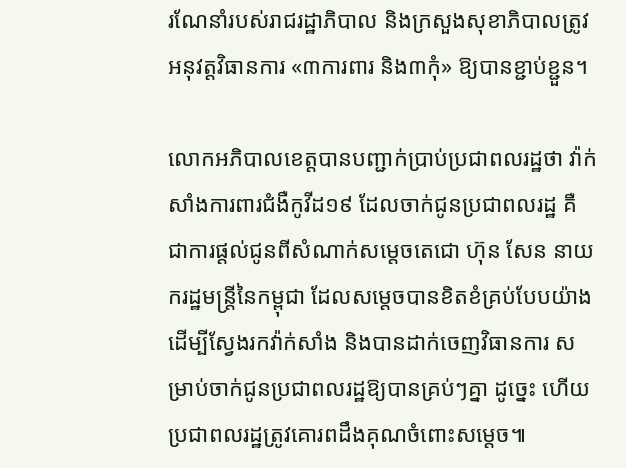រណែនាំរបស់រាជរដ្ឋាភិបាល និងក្រសួងសុខាភិបាលត្រូវអនុវត្តវិធានការ «៣ការពារ និង៣កុំ» ឱ្យបានខ្ជាប់ខ្ជួន។

លោកអភិបាលខេត្តបានបញ្ជាក់ប្រាប់ប្រជាពលរដ្ឋថា វ៉ាក់សាំងការពារជំងឺកូវីដ១៩ ដែលចាក់ជូនប្រជាពលរដ្ឋ គឺជាការផ្តល់ជូនពីសំណាក់សម្តេចតេជោ ហ៊ុន សែន នាយករដ្ឋមន្ត្រីនៃកម្ពុជា ដែលសម្តេចបានខិតខំគ្រប់បែបយ៉ាង ដើម្បីស្វែងរកវ៉ាក់សាំង និងបានដាក់ចេញវិធានការ សម្រាប់ចាក់ជូនប្រជាពលរដ្ឋឱ្យបានគ្រប់ៗគ្នា ដូច្នេះ ហើយប្រជាពលរដ្ឋត្រូវគោរពដឹងគុណចំពោះសម្តេច៕